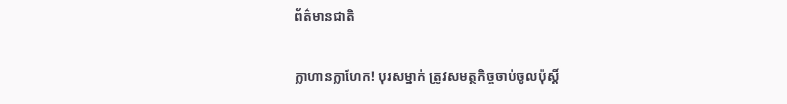ព័ត៌មានជាតិ

ក្លាហានក្លាហែក! បុរសម្នាក់ ត្រូវសមត្ថកិច្ចចាប់ចូលប៉ុស្តិ៍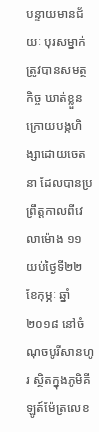បន្ទាយមានជ័យៈ បុរសម្នាក់ ត្រូវបានសមត្ថកិច្ច ឃាត់ខ្លួន ក្រោយបង្កហិង្សាដោយចេតនា ដែលបានប្រព្រឹត្តកាលពីវេលាម៉ោង ១១ យប់ថ្ងៃទី២២ ខែកុម្ភៈ ឆ្នាំ២០១៨ នៅចំណុចបូរីសានហូរ ស្ថិតក្នុងភូមិគីឡូត៍ម៉ែត្រលេខ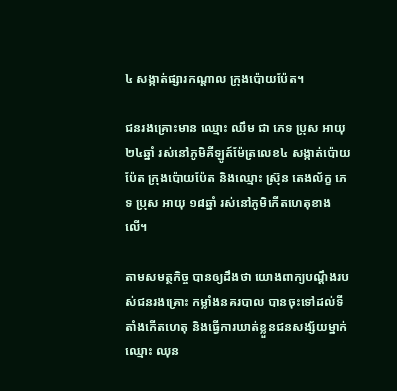៤ សង្កាត់ផ្សារកណ្តាល ក្រុងប៉ោយប៉ែត។

ជនរងគ្រោះមាន ឈ្មោះ ឈឹម ជា ភេទ ប្រុស អាយុ ២៤ឆ្នាំ រស់នៅភូមិគីឡូត៍ម៉ែត្រលេខ៤ សង្កាត់ប៉ោយប៉ែត ក្រុងប៉ោយប៉ែត និងឈ្មោះ ស្រ៊ុន តេងល័ក្ខ ភេទ ប្រុស អាយុ ១៨ឆ្នាំ រស់នៅភូមិកើតហេតុខាងលើ។

តាមសមត្ថកិច្ច បានឲ្យដឹងថា យោងពាក្យបណ្តឹងរបស់ជនរងគ្រោះ កម្លាំងនគរបាល បានចុះទៅដល់ទីតាំងកើតហេតុ និងធ្វើការឃាត់ខ្លួនជនសង្ស័យម្នាក់ ឈ្មោះ ឈុន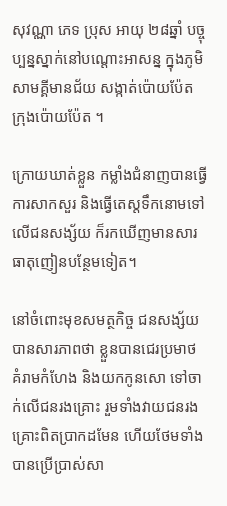សុវណ្ណា ភេទ ប្រុស អាយុ ២៨ឆ្នាំ បច្ចុប្បន្នស្នាក់នៅបណ្តោះអាសន្ន ក្នុងភូមិ សាមគី្គមានជ័យ សង្កាត់ប៉ោយប៉ែត ក្រុងប៉ោយប៉ែត ។

ក្រោយឃាត់ខ្លួន កម្លាំងជំនាញបានធ្វើការសាកសួរ និងធ្វើតេស្តទឹកនោមទៅលើជនសង្ស័យ ក៏រកឃើញមានសារធាតុញៀនបន្ថែមទៀត។

នៅចំពោះមុខសមត្ថកិច្ច ជនសង្ស័យបានសារភាពថា ខ្លួនបានជេរប្រមាថ គំរាមកំហែង និងយកកូនសោ ទៅចាក់លើជនរងគ្រោះ រួមទាំងវាយជនរងគ្រោះពិតប្រាកដមែន ហើយថែមទាំងបានប្រើប្រាស់សា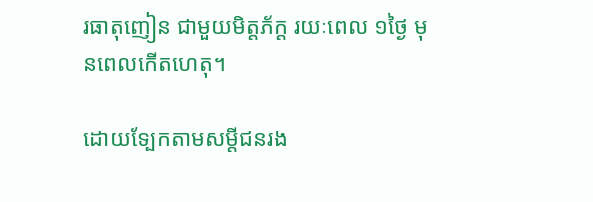រធាតុញៀន ជាមួយមិត្តភ័ក្ត រយៈពេល ១ថ្ងៃ មុនពេលកើតហេតុ។

ដោយទ្បែកតាមសម្ដីជនរង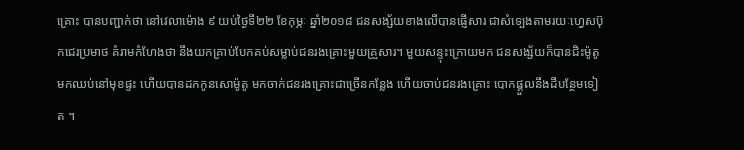គ្រោះ បានបញ្ជាក់ថា នៅវេលាម៉ោង ៩ យប់ថ្ងៃទី២២ ខែកុម្ភៈ ឆ្នាំ២០១៨ ជនសង្ស័យខាងលើបានផ្ញើសារ ជាសំទ្បេងតាមរយៈហ្វេសប៊ុកជេរប្រមាថ គំរាមកំហែងថា នឹងយកគ្រាប់បែកគប់សម្លាប់ជនរងគ្រោះមួយគ្រួសារ។ មួយសន្ទុះក្រោយមក ជនសង្ស័យក៏បានជិះម៉ូតូមកឈប់នៅមុខផ្ទះ ហើយបានដកកូនសោម៉ូតូ មកចាក់ជនរងគ្រោះជាច្រើនកន្លែង ហើយចាប់ជនរងគ្រោះ បោកផ្តួលនឹងដីបន្ថែមទៀត ។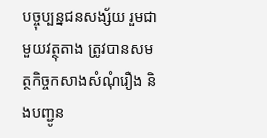បច្ចុប្បន្នជនសង្ស័យ រួមជាមួយវត្ថុតាង ត្រូវបានសមត្ថកិច្ចកសាងសំណុំរឿង និងបញ្ជូន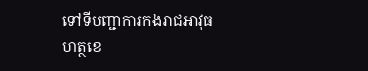ទៅទីបញ្ជាការកងរាជអាវុធហត្ថខេ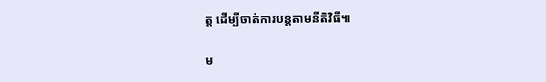ត្ត ដើម្បីចាត់ការបន្តតាមនីតិវិធី៕

ម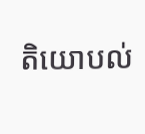តិយោបល់